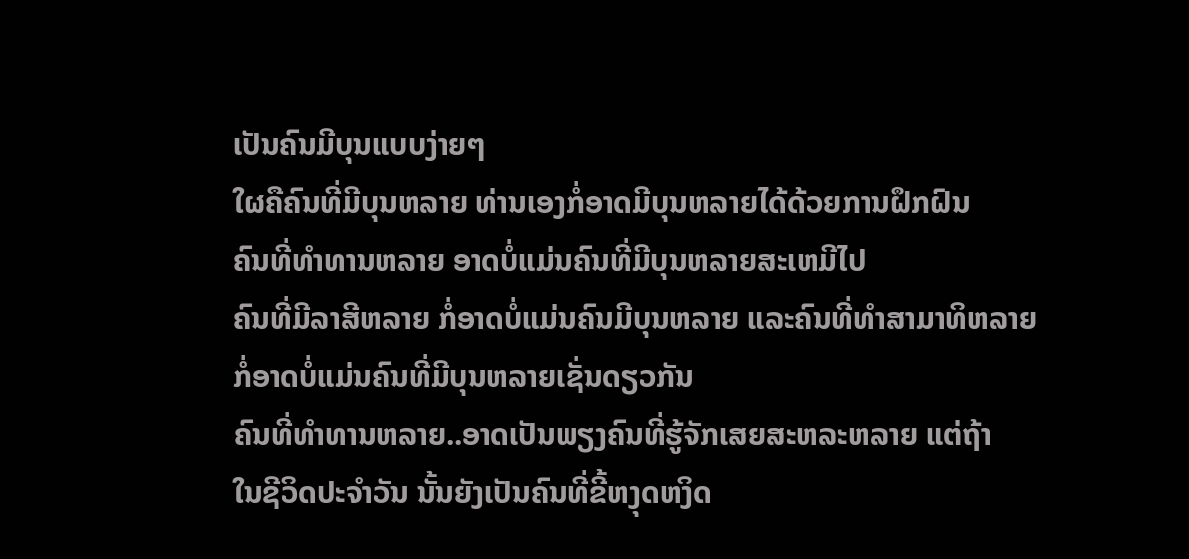ເປັນຄົນມີບຸນແບບງ່າຍໆ
ໃຜຄືຄົນທີ່ມີບຸນຫລາຍ ທ່ານເອງກໍ່ອາດມີບຸນຫລາຍໄດ້ດ້ວຍການຝຶກຝົນ
ຄົນທີ່ທຳທານຫລາຍ ອາດບໍ່ແມ່ນຄົນທີ່ມີບຸນຫລາຍສະເຫມີໄປ
ຄົນທີ່ມີລາສີຫລາຍ ກໍ່ອາດບໍ່ແມ່ນຄົນມີບຸນຫລາຍ ແລະຄົນທີ່ທຳສາມາທິຫລາຍ
ກໍ່ອາດບໍ່ແມ່ນຄົນທີ່ມີບຸນຫລາຍເຊັ່ນດຽວກັນ
ຄົນທີ່ທຳທານຫລາຍ..ອາດເປັນພຽງຄົນທີ່ຮູ້ຈັກເສຍສະຫລະຫລາຍ ແຕ່ຖ້າ
ໃນຊີວິດປະຈຳວັນ ນັ້ນຍັງເປັນຄົນທີ່ຂີ້ຫງຸດຫງິດ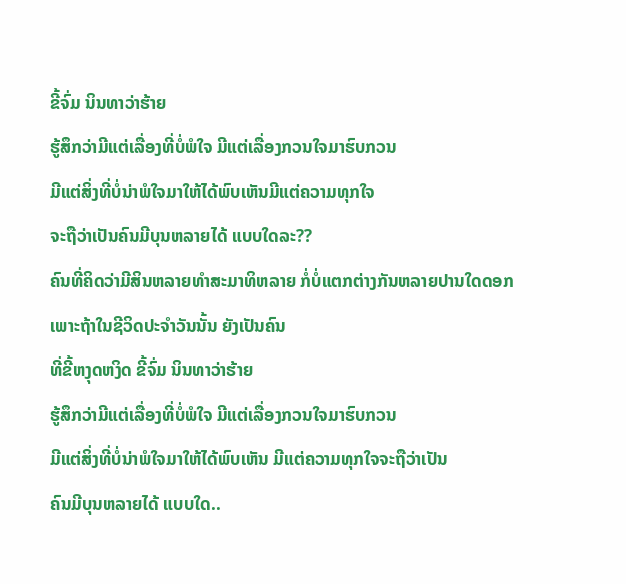ຂີ້ຈົ່ມ ນິນທາວ່າຮ້າຍ
ຮູ້ສຶກວ່າມີແຕ່ເລື່ອງທີ່ບໍ່ພໍໃຈ ມີແຕ່ເລື່ອງກວນໃຈມາຮົບກວນ
ມີແຕ່ສິ່ງທີ່ບໍ່ນ່າພໍໃຈມາໃຫ້ໄດ້ພົບເຫັນມີແຕ່ຄວາມທຸກໃຈ
ຈະຖືວ່າເປັນຄົນມີບຸນຫລາຍໄດ້ ແບບໃດລະ??
ຄົນທີ່ຄິດວ່າມີສິນຫລາຍທຳສະມາທິຫລາຍ ກໍ່ບໍ່ແຕກຕ່າງກັນຫລາຍປານໃດດອກ
ເພາະຖ້າໃນຊີວິດປະຈຳວັນນັ້ນ ຍັງເປັນຄົນ
ທີ່ຂີ້ຫງຸດຫງິດ ຂີ້ຈົ່ມ ນິນທາວ່າຮ້າຍ
ຮູ້ສຶກວ່າມີແຕ່ເລື່ອງທີ່ບໍ່ພໍໃຈ ມີແຕ່ເລື່ອງກວນໃຈມາຮົບກວນ
ມີແຕ່ສິ່ງທີ່ບໍ່ນ່າພໍໃຈມາໃຫ້ໄດ້ພົບເຫັນ ມີແຕ່ຄວາມທຸກໃຈຈະຖືວ່າເປັນ
ຄົນມີບຸນຫລາຍໄດ້ ແບບໃດ..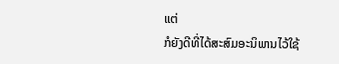ແຕ່
ກໍຍັງດີທີ່ໄດ້ສະສົມອະນິພານໄວ້ໃຊ້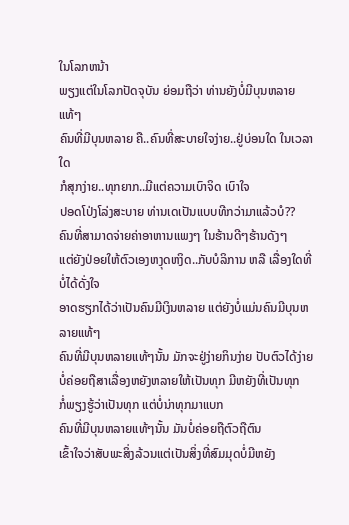ໃນໂລກຫນ້າ
ພຽງແຕ່ໃນໂລກປັດຈຸບັນ ຍ່ອມຖືວ່າ ທ່ານຍັງບໍ່ມີບຸນຫລາຍແທ້ໆ
ຄົນທີ່ມີບຸນຫລາຍ ຄື..ຄົນທີ່ສະບາຍໃຈງ່າຍ..ຢູ່ບ່ອນໃດ ໃນເວລາໃດ
ກໍສຸກງ່າຍ..ທຸກຍາກ..ມີແຕ່ຄວາມເບົາຈິດ ເບົາໃຈ
ປອດໂປ່ງໂລ່ງສະບາຍ ທ່ານເດເປັນແບບທີກວ່າມາແລ້ວບໍ??
ຄົນທີ່ສາມາດຈ່າຍຄ່າອາຫານແພງໆ ໃນຮ້ານດີໆຮ້ານດັງໆ
ແຕ່ຍັງປ່ອຍໃຫ້ຕົວເອງຫງຸດຫງິດ..ກັບບໍລິການ ຫລື ເລື່ອງໃດທີ່ບໍ່ໄດ້ດັ່ງໃຈ
ອາດຮຽກໄດ້ວ່າເປັນຄົນມີເງິນຫລາຍ ແຕ່ຍັງບໍ່ແມ່ນຄົນມີບຸນຫລາຍແທ້ໆ
ຄົນທີ່ມີບຸນຫລາຍແທ້ໆນັ້ນ ມັກຈະຢູ່ງ່າຍກິນງ່າຍ ປັບຕົວໄດ້ງ່າຍ
ບໍ່ຄ່ອຍຖືສາເລື່ອງຫຍັງຫລາຍໃຫ້ເປັນທຸກ ມີຫຍັງທີ່ເປັນທຸກ
ກໍ່ພຽງຮູ້ວ່າເປັນທຸກ ແຕ່ບໍ່ນ່າທຸກມາແບກ
ຄົນທີ່ມີບຸນຫລາຍແທ້ໆນັ້ນ ມັນບໍ່ຄ່ອຍຖືຕົວຖືຕົນ
ເຂົ້າໃຈວ່າສັບພະສິ່ງລ້ວນແຕ່ເປັນສິ່ງທີ່ສົມມຸດບໍ່ມີຫຍັງ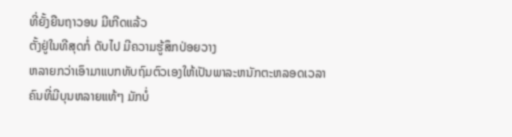ທີ່ຍັ້ງຍືນຖາວອນ ມີເກີດແລ້ວ
ຕັ້ງຢູ່ໃນທີສຸດກໍ່ ດັບໄປ ມີຄວາມຮູ້ສຶກປ່ອຍວາງ
ຫລາຍກວ່າເອົາມາແບກທັບຖົມຕົວເອງໃຫ້ເປັນພາລະຫນັກຕະຫລອດເວລາ
ຄົນທີ່ມີບຸນຫລາຍແທ້ໆ ມັກບໍ່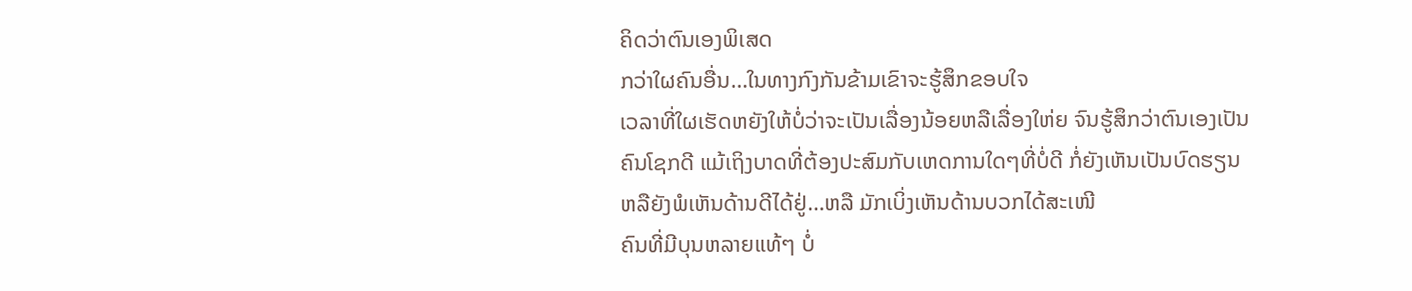ຄິດວ່າຕົນເອງພິເສດ
ກວ່າໃຜຄົນອື່ນ…ໃນທາງກົງກັນຂ້າມເຂົາຈະຮູ້ສຶກຂອບໃຈ
ເວລາທີ່ໃຜເຮັດຫຍັງໃຫ້ບໍ່ວ່າຈະເປັນເລື່ອງນ້ອຍຫລືເລື່ອງໃຫ່ຍ ຈົນຮູ້ສຶກວ່າຕົນເອງເປັນ
ຄົນໂຊກດີ ແມ້ເຖິງບາດທີ່ຕ້ອງປະສົມກັບເຫດການໃດໆທີ່ບໍ່ດີ ກໍ່ຍັງເຫັນເປັນບົດຮຽນ
ຫລືຍັງພໍເຫັນດ້ານດີໄດ້ຢູ່…ຫລື ມັກເບິ່ງເຫັນດ້ານບວກໄດ້ສະເໜີ
ຄົນທີ່ມີບຸນຫລາຍແທ້ໆ ບໍ່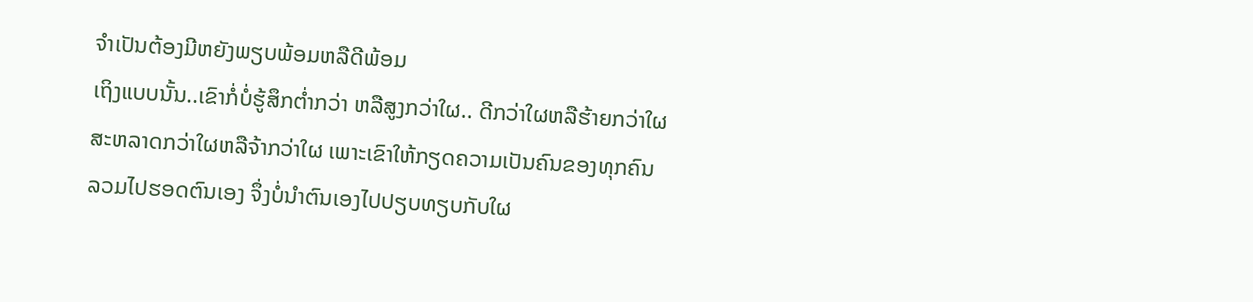ຈຳເປັນຕ້ອງມີຫຍັງພຽບພ້ອມຫລືດີພ້ອມ
ເຖິງແບບນັ້ນ..ເຂົາກໍ່ບໍ່ຮູ້ສຶກຕ່ຳກວ່າ ຫລືສູງກວ່າໃຜ.. ດີກວ່າໃຜຫລືຮ້າຍກວ່າໃຜ
ສະຫລາດກວ່າໃຜຫລືຈ້າກວ່າໃຜ ເພາະເຂົາໃຫ້ກຽດຄວາມເປັນຄົນຂອງທຸກຄົນ
ລວມໄປຮອດຕົນເອງ ຈຶ່ງບໍ່ນຳຕົນເອງໄປປຽບທຽບກັບໃຜ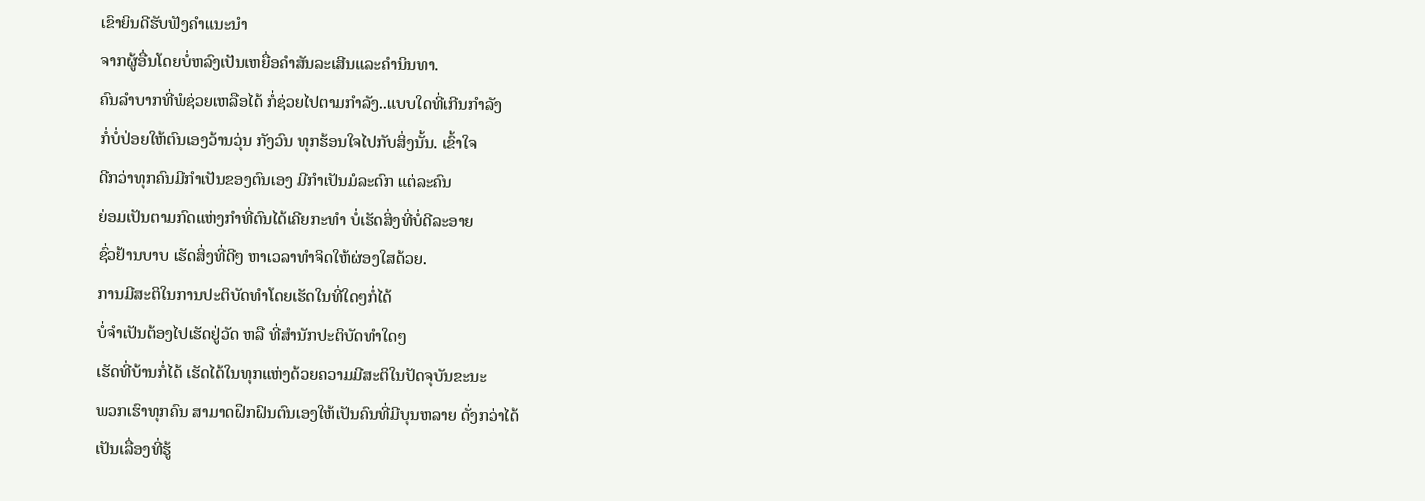ເຂົາຍິນດີຮັບຟັງຄຳແນະນຳ
ຈາກຜູ້ອື່ນໂດຍບໍ່ຫລົງເປັນເຫຍື່ອຄຳສັນລະເສີນແລະຄຳນິນທາ.
ຄົນລຳບາກທີ່ພໍຊ່ວຍເຫລືອໄດ້ ກໍ່ຊ່ວຍໄປຕາມກຳລັງ..ແບບໃດທີ່ເກີນກຳລັງ
ກໍ່ບໍ່ປ່ອຍໃຫ້ຕົນເອງວ້ານວຸ່ນ ກັງວົນ ທຸກຮ້ອນໃຈໄປກັບສິ່ງນັ້ນ. ເຂົ້າໃຈ
ດີກວ່າທຸກຄົນມີກຳເປັນຂອງຕົນເອງ ມີກຳເປັນມໍລະດົກ ແຕ່ລະຄົນ
ຍ່ອມເປັນຕາມກົດແຫ່ງກຳທີ່ຕົນໄດ້ເຄີຍກະທຳ ບໍ່ເຮັດສິ່ງທີ່ບໍ່ດີລະອາຍ
ຊົ່ວຢ້ານບາບ ເຮັດສິ່ງທີ່ດີໆ ຫາເວລາທຳຈິດໃຫ້ຜ່ອງໃສດ້ວຍ.
ການມີສະຕິໃນການປະຕິບັດທຳໂດຍເຮັດໃນທີ່ໃດໆກໍ່ໄດ້
ບໍ່ຈຳເປັນຕ້ອງໄປເຮັດຢູ່ວັດ ຫລື ທີ່ສຳນັກປະຕິບັດທຳໃດໆ
ເຮັດທີ່ບ້ານກໍ່ໄດ້ ເຮັດໄດ້ໃນທຸກແຫ່ງດ້ວຍຄວາມມີສະຕິໃນປັດຈຸບັນຂະນະ
ພວກເຮົາທຸກຄົນ ສາມາດຝຶກຝົນຕົນເອງໃຫ້ເປັນຄົນທີ່ມີບຸນຫລາຍ ດັ່ງກວ່າໄດ້
ເປັນເລື່ອງທີ່ຮູ້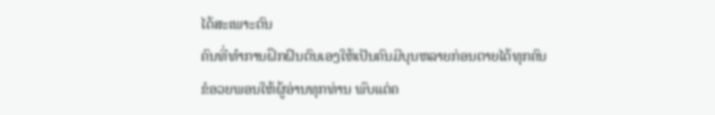ໄດ້ສະເພາະຕົນ
ຄົນທີ່ທຳການຝຶກຝົນຕົນເອງໃຫ້ເປັນຄົນມີບຸນຫລາຍກ່ອນຕາຍໄດ້ທຸກຄົນ
ຂໍອວຍພອນໃຫ້ຜູ້ອ່ານທຸກທ່ານ ພົບແຕ່ຄ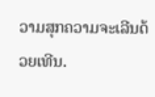ວາມສຸກຄວາມຈະເລີນດ້ວຍເທີນ.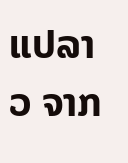ແປລາວ ຈາກ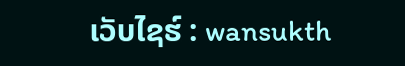ເວັບໄຊຮ໌ : wansukth